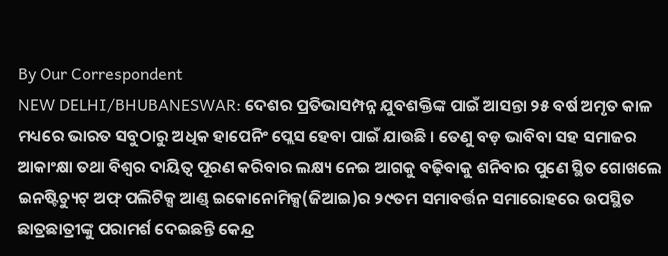By Our Correspondent
NEW DELHI/BHUBANESWAR: ଦେଶର ପ୍ରତିଭାସମ୍ପନ୍ନ ଯୁବଶକ୍ତିଙ୍କ ପାଇଁ ଆସନ୍ତା ୨୫ ବର୍ଷ ଅମୃତ କାଳ ମଧ୍ୟରେ ଭାରତ ସବୁଠାରୁ ଅଧିକ ହାପେନିଂ ପ୍ଲେସ ହେବା ପାଇଁ ଯାଉଛି । ତେଣୁ ବଡ଼ ଭାବିବା ସହ ସମାଜର ଆକାଂକ୍ଷା ତଥା ବିଶ୍ୱର ଦାୟିତ୍ୱ ପୂରଣ କରିବାର ଲକ୍ଷ୍ୟ ନେଇ ଆଗକୁ ବଢ଼ିବାକୁ ଶନିବାର ପୁଣେ ସ୍ଥିତ ଗୋଖଲେ ଇନଷ୍ଟିଚ୍ୟୁଟ୍ ଅଫ୍ ପଲିଟିକ୍ସ ଆଣ୍ଡ୍ ଇକୋନୋମିକ୍ସ(ଜିଆଇ)ର ୨୯ତମ ସମାବର୍ତ୍ତନ ସମାରୋହରେ ଉପସ୍ଥିତ ଛାତ୍ରଛାତ୍ରୀଙ୍କୁ ପରାମର୍ଶ ଦେଇଛନ୍ତି କେନ୍ଦ୍ର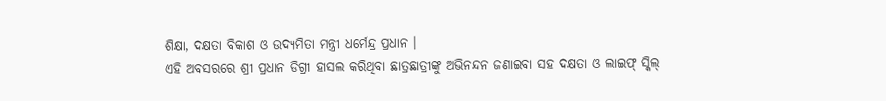ଶିକ୍ଷା, ଦକ୍ଷତା ବିକାଶ ଓ ଉଦ୍ୟମିତା ମନ୍ତ୍ରୀ ଧର୍ମେନ୍ଦ୍ର ପ୍ରଧାନ ।
ଏହି ଅବସରରେ ଶ୍ରୀ ପ୍ରଧାନ ଡିଗ୍ରୀ ହାସଲ କରିଥିବା ଛାତ୍ରଛାତ୍ରୀଙ୍କୁ ଅଭିନନ୍ଦନ ଜଣାଇବା ସହ ଦକ୍ଷତା ଓ ଲାଇଫ୍ ସ୍କିଲ୍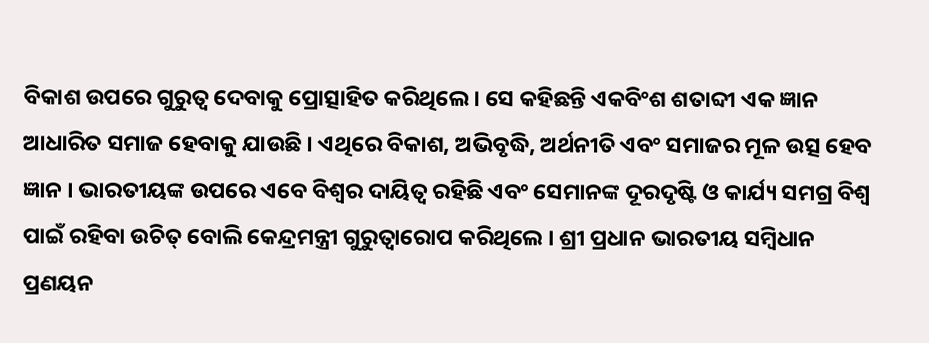ବିକାଶ ଉପରେ ଗୁରୁତ୍ୱ ଦେବାକୁ ପ୍ରୋତ୍ସାହିତ କରିଥିଲେ । ସେ କହିଛନ୍ତି ଏକବିଂଶ ଶତାବ୍ଦୀ ଏକ ଜ୍ଞାନ ଆଧାରିତ ସମାଜ ହେବାକୁ ଯାଉଛି । ଏଥିରେ ବିକାଶ, ଅଭିବୃଦ୍ଧି, ଅର୍ଥନୀତି ଏବଂ ସମାଜର ମୂଳ ଉତ୍ସ ହେବ ଜ୍ଞାନ । ଭାରତୀୟଙ୍କ ଉପରେ ଏବେ ବିଶ୍ୱର ଦାୟିତ୍ୱ ରହିଛି ଏବଂ ସେମାନଙ୍କ ଦୂରଦୃଷ୍ଟି ଓ କାର୍ଯ୍ୟ ସମଗ୍ର ବିଶ୍ୱ ପାଇଁ ରହିବା ଉଚିତ୍ ବୋଲି କେନ୍ଦ୍ରମନ୍ତ୍ରୀ ଗୁରୁତ୍ୱାରୋପ କରିଥିଲେ । ଶ୍ରୀ ପ୍ରଧାନ ଭାରତୀୟ ସମ୍ବିଧାନ ପ୍ରଣୟନ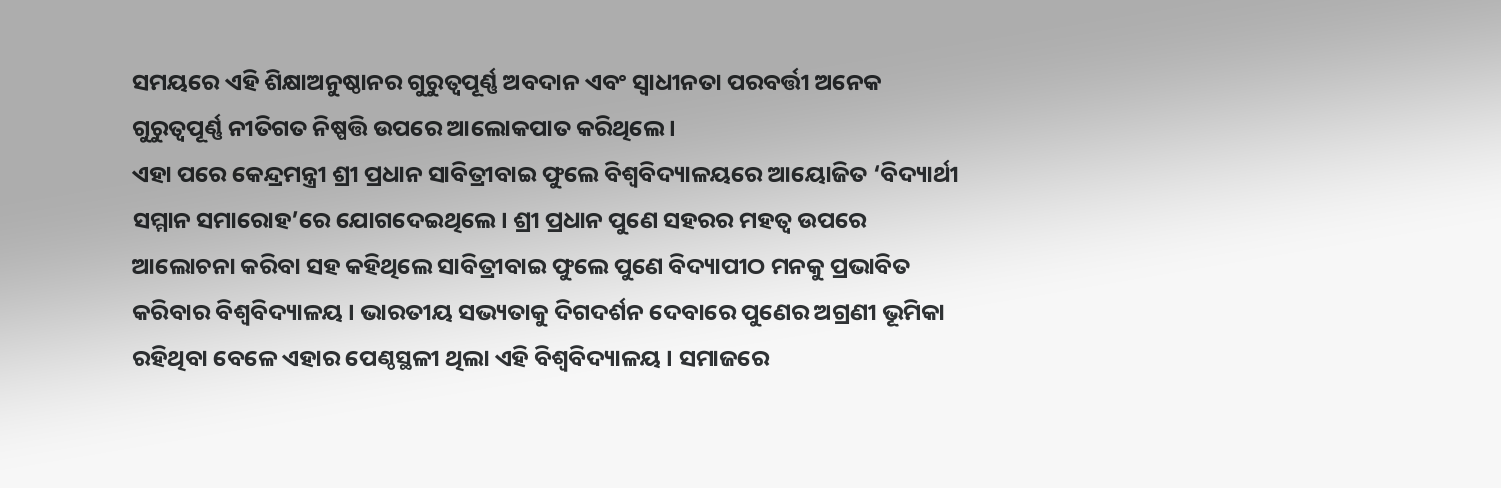ସମୟରେ ଏହି ଶିକ୍ଷାଅନୁଷ୍ଠାନର ଗୁରୁତ୍ୱପୂର୍ଣ୍ଣ ଅବଦାନ ଏବଂ ସ୍ୱାଧୀନତା ପରବର୍ତ୍ତୀ ଅନେକ ଗୁରୁତ୍ୱପୂର୍ଣ୍ଣ ନୀତିଗତ ନିଷ୍ପତ୍ତି ଉପରେ ଆଲୋକପାତ କରିଥିଲେ ।
ଏହା ପରେ କେନ୍ଦ୍ରମନ୍ତ୍ରୀ ଶ୍ରୀ ପ୍ରଧାନ ସାବିତ୍ରୀବାଇ ଫୁଲେ ବିଶ୍ୱବିଦ୍ୟାଳୟରେ ଆୟୋଜିତ ‘ବିଦ୍ୟାର୍ଥୀ ସମ୍ମାନ ସମାରୋହ’ରେ ଯୋଗଦେଇଥିଲେ । ଶ୍ରୀ ପ୍ରଧାନ ପୁଣେ ସହରର ମହତ୍ୱ ଉପରେ ଆଲୋଚନା କରିବା ସହ କହିଥିଲେ ସାବିତ୍ରୀବାଇ ଫୁଲେ ପୁଣେ ବିଦ୍ୟାପୀଠ ମନକୁ ପ୍ରଭାବିତ କରିବାର ବିଶ୍ୱବିଦ୍ୟାଳୟ । ଭାରତୀୟ ସଭ୍ୟତାକୁ ଦିଗଦର୍ଶନ ଦେବାରେ ପୁଣେର ଅଗ୍ରଣୀ ଭୂମିକା ରହିଥିବା ବେଳେ ଏହାର ପେଣ୍ଠସ୍ଥଳୀ ଥିଲା ଏହି ବିଶ୍ୱବିଦ୍ୟାଳୟ । ସମାଜରେ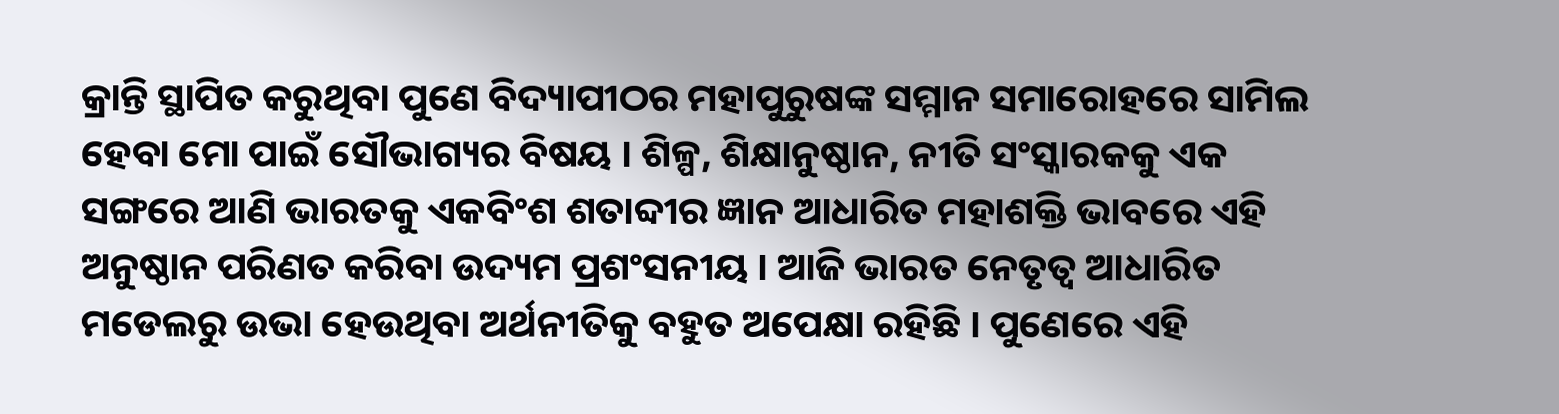କ୍ରାନ୍ତି ସ୍ଥାପିତ କରୁଥିବା ପୁଣେ ବିଦ୍ୟାପୀଠର ମହାପୁରୁଷଙ୍କ ସମ୍ମାନ ସମାରୋହରେ ସାମିଲ ହେବା ମୋ ପାଇଁ ସୌଭାଗ୍ୟର ବିଷୟ । ଶିଳ୍ପ, ଶିକ୍ଷାନୁଷ୍ଠାନ, ନୀତି ସଂସ୍କାରକକୁ ଏକ ସଙ୍ଗରେ ଆଣି ଭାରତକୁ ଏକବିଂଶ ଶତାବ୍ଦୀର ଜ୍ଞାନ ଆଧାରିତ ମହାଶକ୍ତି ଭାବରେ ଏହି ଅନୁଷ୍ଠାନ ପରିଣତ କରିବା ଉଦ୍ୟମ ପ୍ରଶଂସନୀୟ । ଆଜି ଭାରତ ନେତୃତ୍ୱ ଆଧାରିତ ମଡେଲରୁ ଉଭା ହେଉଥିବା ଅର୍ଥନୀତିକୁ ବହୁତ ଅପେକ୍ଷା ରହିଛି । ପୁଣେରେ ଏହି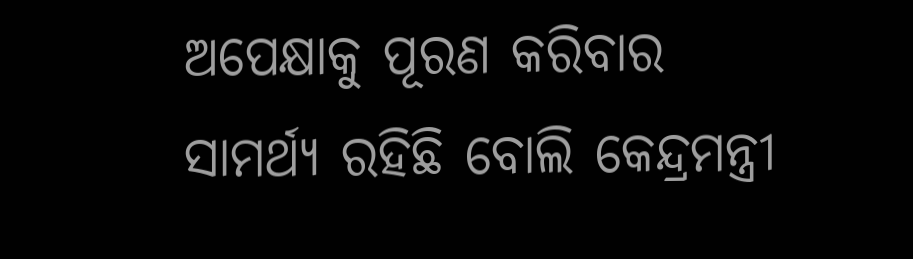ଅପେକ୍ଷାକୁ ପୂରଣ କରିବାର ସାମର୍ଥ୍ୟ ରହିଛି ବୋଲି କେନ୍ଦ୍ରମନ୍ତ୍ରୀ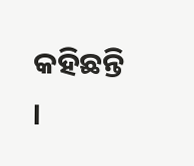କହିଛନ୍ତି ।